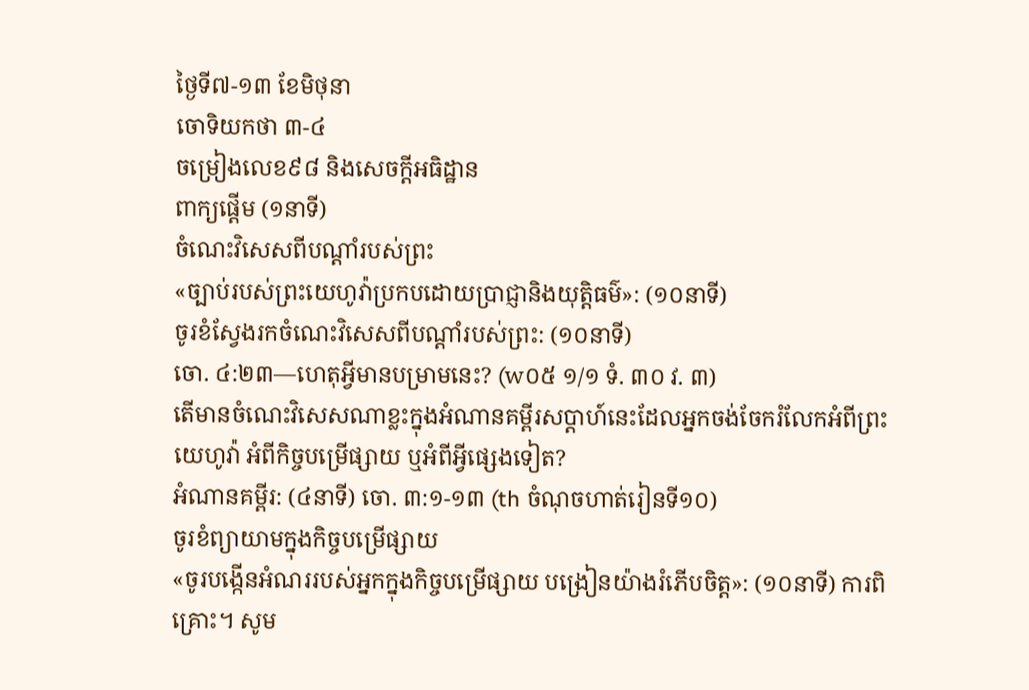ថ្ងៃទី៧-១៣ ខែមិថុនា
ចោទិយកថា ៣-៤
ចម្រៀងលេខ៩៨ និងសេចក្ដីអធិដ្ឋាន
ពាក្យផ្ដើម (១នាទី)
ចំណេះវិសេសពីបណ្ដាំរបស់ព្រះ
«ច្បាប់របស់ព្រះយេហូវ៉ាប្រកបដោយប្រាជ្ញានិងយុត្តិធម៌»: (១០នាទី)
ចូរខំស្វែងរកចំណេះវិសេសពីបណ្ដាំរបស់ព្រះ: (១០នាទី)
ចោ. ៤:២៣—ហេតុអ្វីមានបម្រាមនេះ? (w០៥ ១/១ ទំ. ៣០ វ. ៣)
តើមានចំណេះវិសេសណាខ្លះក្នុងអំណានគម្ពីរសប្ដាហ៍នេះដែលអ្នកចង់ចែករំលែកអំពីព្រះយេហូវ៉ា អំពីកិច្ចបម្រើផ្សាយ ឬអំពីអ្វីផ្សេងទៀត?
អំណានគម្ពីរ: (៤នាទី) ចោ. ៣:១-១៣ (th ចំណុចហាត់រៀនទី១០)
ចូរខំព្យាយាមក្នុងកិច្ចបម្រើផ្សាយ
«ចូរបង្កើនអំណររបស់អ្នកក្នុងកិច្ចបម្រើផ្សាយ បង្រៀនយ៉ាងរំភើបចិត្ត»: (១០នាទី) ការពិគ្រោះ។ សូម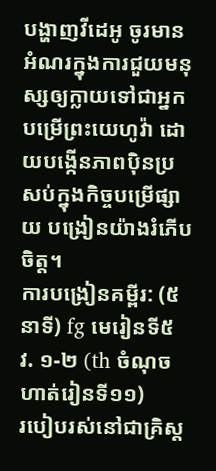បង្ហាញវីដេអូ ចូរមានអំណរក្នុងការជួយមនុស្សឲ្យក្លាយទៅជាអ្នកបម្រើព្រះយេហូវ៉ា ដោយបង្កើនភាពប៉ិនប្រសប់ក្នុងកិច្ចបម្រើផ្សាយ បង្រៀនយ៉ាងរំភើបចិត្ត។
ការបង្រៀនគម្ពីរ: (៥នាទី) fg មេរៀនទី៥ វ. ១-២ (th ចំណុចហាត់រៀនទី១១)
របៀបរស់នៅជាគ្រិស្ត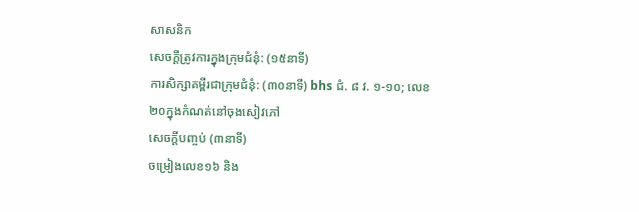សាសនិក
សេចក្ដីត្រូវការក្នុងក្រុមជំនុំ: (១៥នាទី)
ការសិក្សាគម្ពីរជាក្រុមជំនុំ: (៣០នាទី) bhs ជំ. ៨ វ. ១-១០; លេខ២០ក្នុងកំណត់នៅចុងសៀវភៅ
សេចក្ដីបញ្ចប់ (៣នាទី)
ចម្រៀងលេខ១៦ និង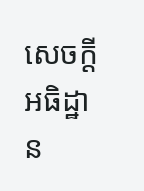សេចក្ដីអធិដ្ឋាន